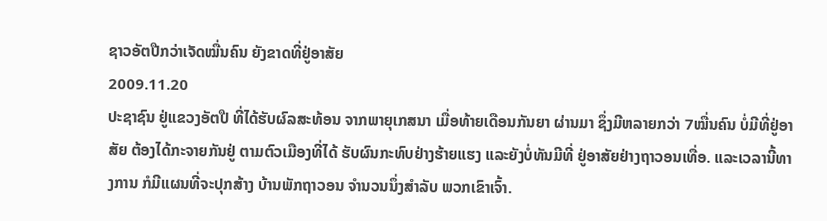ຊາວອັຕປືກວ່າເຈັດໝື່ນຄົນ ຍັງຂາດທີ່ຢູ່ອາສັຍ
2009.11.20
ປະຊາຊົນ ຢູ່ແຂວງອັຕປື ທີ່ໄດ້ຮັບຜົລສະທ້ອນ ຈາກພາຍຸເກສນາ ເມື່ອທ້າຍເດືອນກັນຍາ ຜ່ານມາ ຊຶ່ງມີຫລາຍກວ່າ 7ໝື່ນຄົນ ບໍ່ມີທີ່ຢູ່ອາສັຍ ຕ້ອງໄດ້ກະຈາຍກັນຢູ່ ຕາມຕົວເມືອງທີ່ໄດ້ ຮັບຜົນກະທົບຢ່າງຮ້າຍແຮງ ແລະຍັງບໍ່ທັນມີທີ່ ຢູ່ອາສັຍຢ່າງຖາວອນເທື່ອ. ແລະເວລານີ້ທາງການ ກໍມີແຜນທີ່ຈະປຸກສ້າງ ບ້ານພັກຖາວອນ ຈໍານວນນຶ່ງສໍາລັບ ພວກເຂົາເຈົ້າ.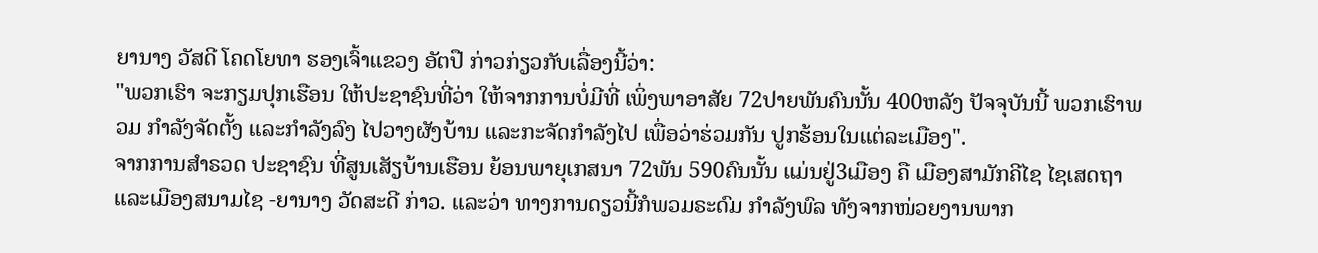ຍານາງ ວັສດີ ໂຄດໂຍທາ ຮອງເຈົ້າແຂວງ ອັຕປື ກ່າວກ່ຽວກັບເລື່ອງນີ້ວ່າ:
"ພວກເຮົາ ຈະກຽມປຸກເຮືອນ ໃຫ້ປະຊາຊົນທີ່ວ່າ ໃຫ້ຈາກການບໍ່ມີທີ່ ເພິ່ງພາອາສັຍ 72ປາຍພັນຄົນນັ້ນ 400ຫລັງ ປັຈຈຸບັນນີ້ ພວກເຮົາພວມ ກໍາລັງຈັດຕັ້ງ ແລະກໍາລັງລົງ ໄປວາງຜັງບ້ານ ແລະກະຈັດກໍາລັງໄປ ເພື່ອວ່າຮ່ວມກັນ ປູກຮ້ອນໃນແຕ່ລະເມືອງ".
ຈາກການສໍາຣວດ ປະຊາຊົນ ທີ່ສູນເສັຽບ້ານເຮືອນ ຍ້ອນພາຍຸເກສນາ 72ພັນ 590ຄົນນັ້ນ ແມ່ນຢູ່3ເມືອງ ຄື ເມືອງສາມັກຄີໄຊ ໄຊເສດຖາ ແລະເມືອງສນາມໄຊ -ຍານາງ ວັດສະດີ ກ່າວ. ແລະວ່າ ທາງການດຽວນີ້ກໍພວມຣະດົມ ກໍາລັງພົລ ທັງຈາກໜ່ວຍງານພາກ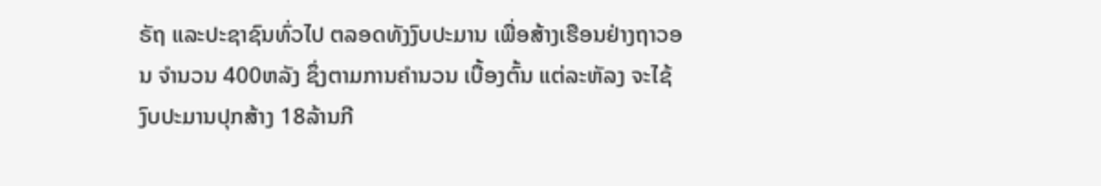ຣັຖ ແລະປະຊາຊົນທົ່ວໄປ ຕລອດທັງງົບປະມານ ເພື່ອສ້າງເຮືອນຢ່າງຖາວອນ ຈໍານວນ 400ຫລັງ ຊຶ່ງຕາມການຄໍານວນ ເບື້ອງຕົ້ນ ແຕ່ລະຫັລງ ຈະໄຊ້ງົບປະມານປຸກສ້າງ 18ລ້ານກີ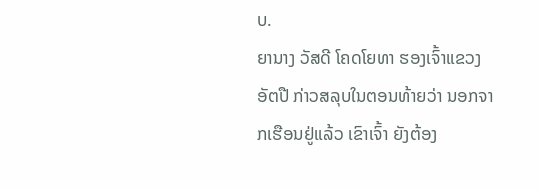ບ.
ຍານາງ ວັສດີ ໂຄດໂຍທາ ຮອງເຈົ້າແຂວງ ອັຕປື ກ່າວສລຸບໃນຕອນທ້າຍວ່າ ນອກຈາກເຮືອນຢູ່ແລ້ວ ເຂົາເຈົ້າ ຍັງຕ້ອງ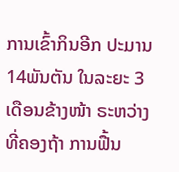ການເຂົ້າກິນອີກ ປະມານ14ພັນຕັນ ໃນລະຍະ 3ເດືອນຂ້າງໜ້າ ຣະຫວ່າງທີ່ຄອງຖ້າ ການຟື້ນ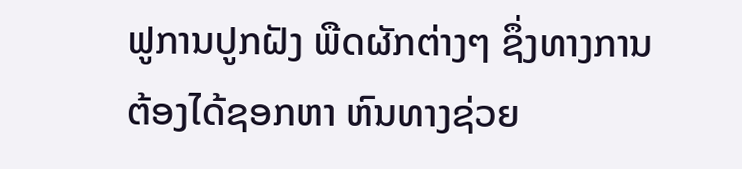ຟູການປູກຝັງ ພືດຜັກຕ່າງໆ ຊຶ່ງທາງການ ຕ້ອງໄດ້ຊອກຫາ ຫົນທາງຊ່ວຍ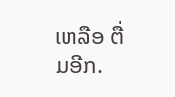ເຫລືອ ຕື່ມອີກ.